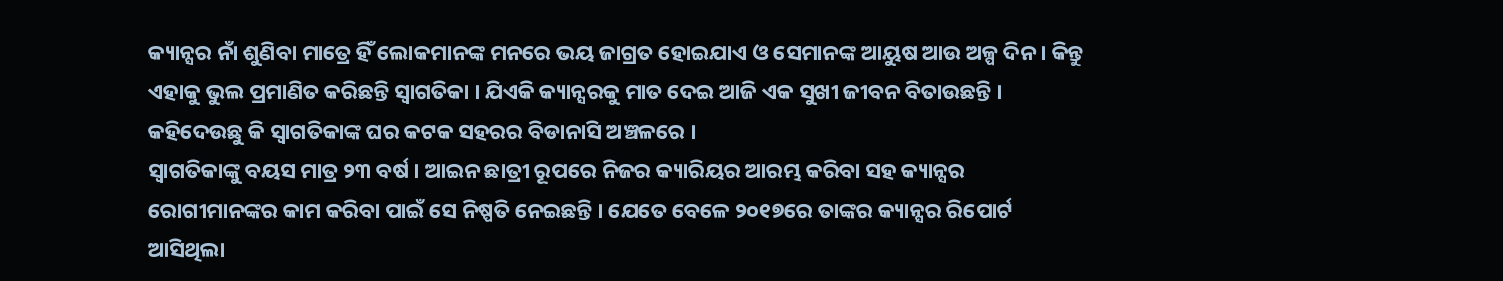କ୍ୟାନ୍ସର ନାଁ ଶୁଣିବା ମାତ୍ରେ ହିଁ ଲୋକମାନଙ୍କ ମନରେ ଭୟ ଜାଗ୍ରତ ହୋଇଯାଏ ଓ ସେମାନଙ୍କ ଆୟୁଷ ଆଉ ଅଳ୍ପ ଦିନ । କିନ୍ତୁ ଏହାକୁ ଭୁଲ ପ୍ରମାଣିତ କରିଛନ୍ତି ସ୍ଵାଗତିକା । ଯିଏକି କ୍ୟାନ୍ସରକୁ ମାତ ଦେଇ ଆଜି ଏକ ସୁଖୀ ଜୀବନ ବିତାଉଛନ୍ତି । କହିଦେଉଛୁ କି ସ୍ଵାଗତିକାଙ୍କ ଘର କଟକ ସହରର ବିଡାନାସି ଅଞ୍ଚଳରେ ।
ସ୍ଵାଗତିକାଙ୍କୁ ବୟସ ମାତ୍ର ୨୩ ବର୍ଷ । ଆଇନ ଛାତ୍ରୀ ରୂପରେ ନିଜର କ୍ୟାରିୟର ଆରମ୍ଭ କରିବା ସହ କ୍ୟାନ୍ସର ରୋଗୀମାନଙ୍କର କାମ କରିବା ପାଇଁ ସେ ନିଷ୍ପତି ନେଇଛନ୍ତି । ଯେତେ ବେଳେ ୨୦୧୭ରେ ତାଙ୍କର କ୍ୟାନ୍ସର ରିପୋର୍ଟ ଆସିଥିଲା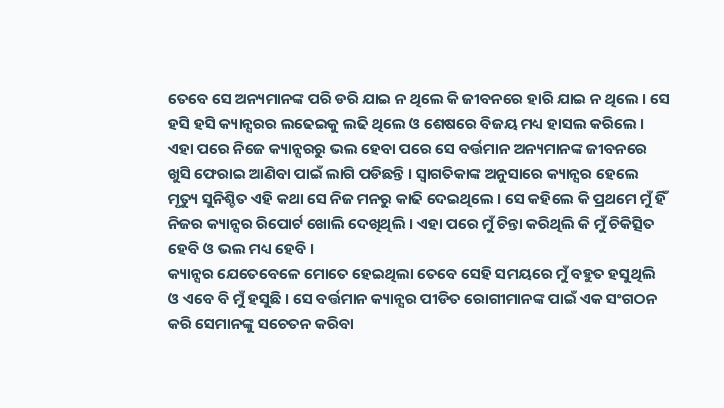ତେବେ ସେ ଅନ୍ୟମାନଙ୍କ ପରି ଡରି ଯାଇ ନ ଥିଲେ କି ଜୀବନରେ ହାରି ଯାଇ ନ ଥିଲେ । ସେ ହସି ହସି କ୍ୟାନ୍ସରର ଲଢେଇକୁ ଲଢି ଥିଲେ ଓ ଶେଷରେ ବିଜୟ ମଧ୍ୟ ହାସଲ କରିଲେ ।
ଏହା ପରେ ନିଜେ କ୍ୟାନ୍ସରରୁ ଭଲ ହେବା ପରେ ସେ ବର୍ତ୍ତମାନ ଅନ୍ୟମାନଙ୍କ ଜୀବନରେ ଖୁସି ଫେରାଇ ଆଣିବା ପାଇଁ ଲାଗି ପଡିଛନ୍ତି । ସ୍ଵାଗତିକାଙ୍କ ଅନୁସାରେ କ୍ୟାନ୍ସର ହେଲେ ମୃତ୍ୟୁ ସୁନିଶ୍ଚିତ ଏହି କଥା ସେ ନିଜ ମନରୁ କାଢି ଦେଇଥିଲେ । ସେ କହିଲେ କି ପ୍ରଥମେ ମୁଁ ହିଁ ନିଜର କ୍ୟାନ୍ସର ରିପୋର୍ଟ ଖୋଲି ଦେଖିଥିଲି । ଏହା ପରେ ମୁଁ ଚିନ୍ତା କରିଥିଲି କି ମୁଁ ଚିକିତ୍ସିତ ହେବି ଓ ଭଲ ମଧ୍ୟ ହେବି ।
କ୍ୟାନ୍ସର ଯେତେବେଳେ ମୋତେ ହେଇଥିଲା ତେବେ ସେହି ସମୟରେ ମୁଁ ବହୁତ ହସୁଥିଲି ଓ ଏବେ ବି ମୁଁ ହସୁଛି । ସେ ବର୍ତ୍ତମାନ କ୍ୟାନ୍ସର ପୀଡିତ ରୋଗୀମାନଙ୍କ ପାଇଁ ଏକ ସଂଗଠନ କରି ସେମାନଙ୍କୁ ସଚେତନ କରିବା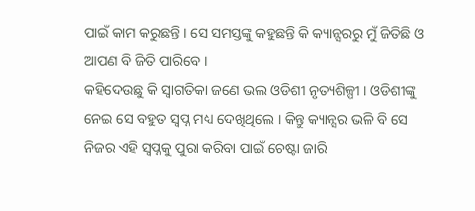ପାଇଁ କାମ କରୁଛନ୍ତି । ସେ ସମସ୍ତଙ୍କୁ କହୁଛନ୍ତି କି କ୍ୟାନ୍ସରରୁ ମୁଁ ଜିତିଛି ଓ ଆପଣ ବି ଜିତି ପାରିବେ ।
କହିଦେଉଛୁ କି ସ୍ଵାଗତିକା ଜଣେ ଭଲ ଓଡିଶୀ ନୃତ୍ୟଶିଳ୍ପୀ । ଓଡିଶୀଙ୍କୁ ନେଇ ସେ ବହୁତ ସ୍ଵପ୍ନ ମଧ୍ୟ ଦେଖିଥିଲେ । କିନ୍ତୁ କ୍ୟାନ୍ସର ଭଳି ବି ସେ ନିଜର ଏହି ସ୍ଵପ୍ନକୁ ପୁରା କରିବା ପାଇଁ ଚେଷ୍ଟା ଜାରି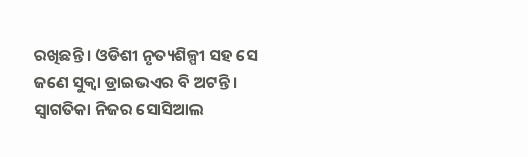ରଖିଛନ୍ତି । ଓଡିଶୀ ନୃତ୍ୟଶିଳ୍ପୀ ସହ ସେ ଜଣେ ସୁକ୍ବା ଡ୍ରାଇଭଏର ବି ଅଟନ୍ତି ।
ସ୍ଵାଗତିକା ନିଜର ସୋସିଆଲ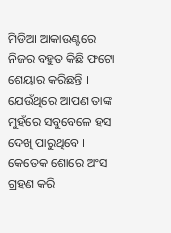ମିଡିଆ ଆକାଉଣ୍ଟରେ ନିଜର ବହୁତ କିଛି ଫଟୋ ଶେୟାର କରିଛନ୍ତି । ଯେଉଁଥିରେ ଆପଣ ତାଙ୍କ ମୁହଁରେ ସବୁବେଳେ ହସ ଦେଖି ପାରୁଥିବେ । କେତେକ ଶୋରେ ଅଂସ ଗ୍ରହଣ କରି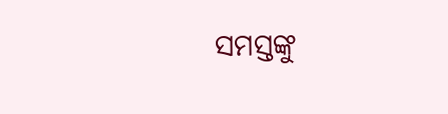ସମସ୍ତଙ୍କୁ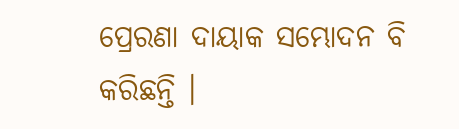ପ୍ରେରଣା ଦାୟାକ ସମ୍ଭୋଦନ ବି କରିଛନ୍ତି ।